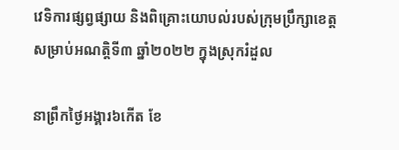វេទិការផ្សព្វផ្សាយ និងពិគ្រោះយោបល់របស់ក្រុមប្រឹក្សាខេត្ត សម្រាប់អណត្តិទី៣ ឆ្នាំ២០២២ ក្នុងស្រុករំដួល

នាព្រឹកថ្ងៃអង្គារ៦កេីត ខែ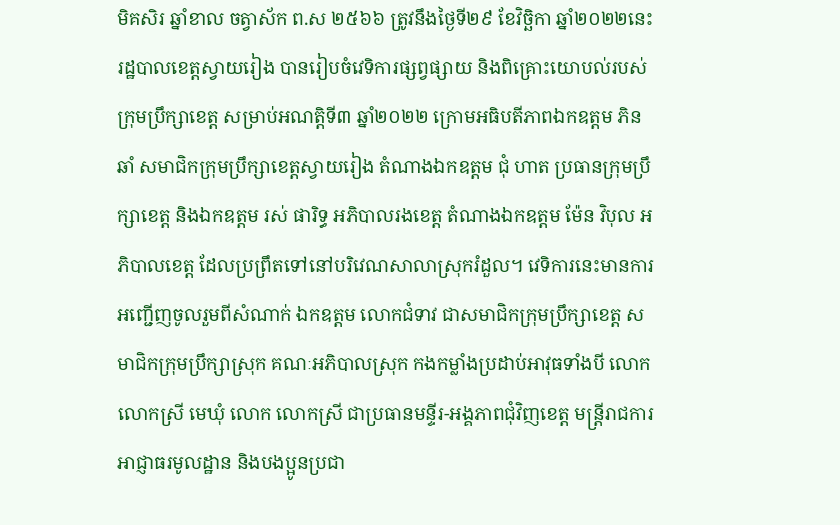មិគសិរ ឆ្នាំខាល ចត្វាស័ក ព.ស ២៥៦៦ ត្រូវនឹងថៃ្ងទី២៩ ខែវិច្ឆិកា ឆ្នាំ២០២២នេះ រដ្ឋបាលខេត្តស្វាយរៀង បានរៀបចំវេទិការផ្សព្វផ្សាយ និងពិគ្រោះយោបល់របស់ក្រុមប្រឹក្សាខេត្ត សម្រាប់អណត្តិទី៣ ឆ្នាំ២០២២ ក្រោមអធិបតីភាពឯកឧត្តម ភិន ឆាំ សមាជិកក្រុមប្រឹក្សាខេត្តស្វាយរៀង តំណាងឯកឧត្តម ជុំ ហាត ប្រធានក្រុមប្រឹក្សាខេត្ត និងឯកឧត្តម រស់ ផារិទ្ធ អភិបាលរងខេត្ត តំណាងឯកឧត្តម ម៉ែន វិបុល អភិបាលខេត្ត ដែលប្រព្រឹតទៅនៅបរិវេណសាលាស្រុករំដួល។ វេទិការនេះមានការអញ្ជើញចូលរួមពីសំណាក់ ឯកឧត្តម លោកជំទាវ ជាសមាជិកក្រុមប្រឹក្សាខេត្ត សមាជិកក្រុមប្រឹក្សាស្រុក គណៈអភិបាលស្រុក កងកម្លាំងប្រដាប់អាវុធទាំងបី លោក លោកស្រី មេឃុំ លោក លោកស្រី ជាប្រធានមន្ទីរ-អង្គភាពជុំវិញខេត្ត មន្រ្តីរាជការ អាជ្ញាធរមូលដ្ឋាន និងបងប្អូនប្រជា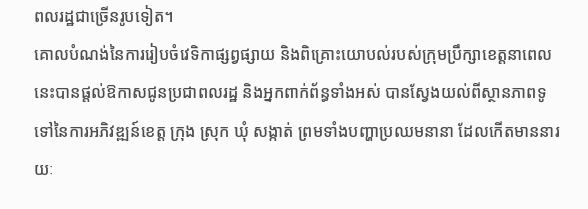ពលរដ្ឋជាច្រេីនរូបទៀត។
គោលបំណង់នៃការរៀបចំវេទិកាផ្សព្វផ្សាយ និងពិគ្រោះយោបល់របស់ក្រុមប្រឹក្សាខេត្តនាពេលនេះបានផ្តល់ឱកាសជូនប្រជាពលរដ្ឋ និងអ្នកពាក់ព័ន្ធទាំងអស់ បានស្វែងយល់ពីស្ថានភាពទូទៅនៃការអភិវឌ្ឍន៍ខេត្ត ក្រុង ស្រុក ឃុំ សង្កាត់ ព្រមទាំងបញ្ហាប្រឈមនានា ដែលកើតមាននារយៈ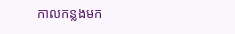កាលកន្លងមក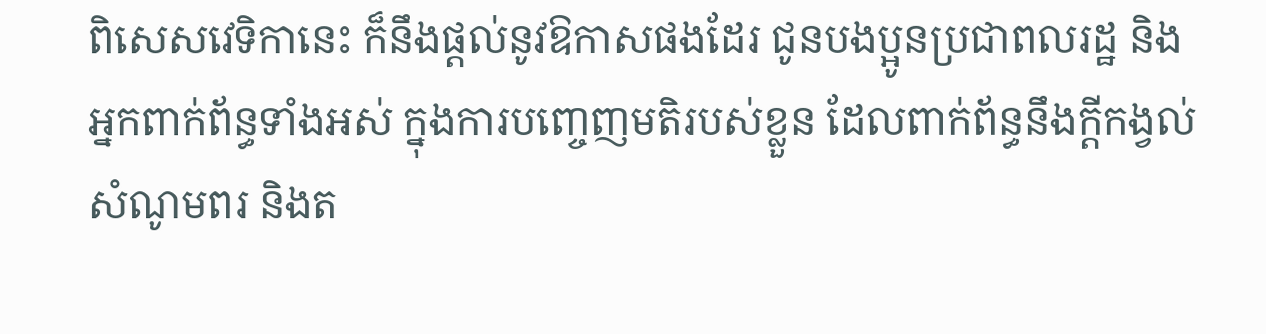ពិសេសវេទិកានេះ ក៏នឹងផ្តល់នូវឱកាសផងដែរ ជូនបងប្អូនប្រជាពលរដ្ឋ និងអ្នកពាក់ព័ន្ធទាំងអស់ ក្នុងការបញ្ចេញមតិរបស់ខ្លួន ដែលពាក់ព័ន្ធនឹងក្តីកង្វល់ សំណូមពរ និងត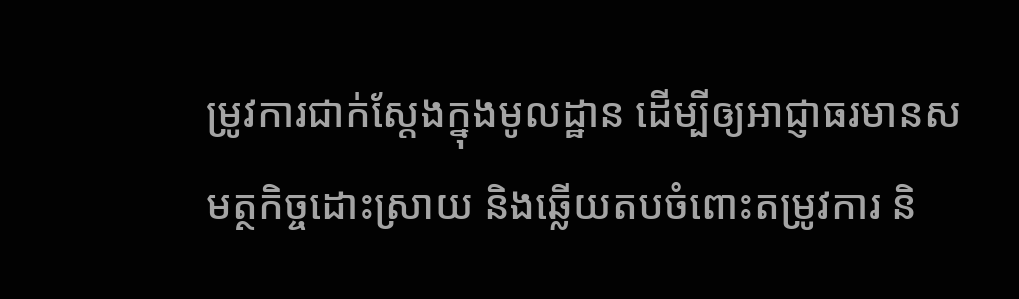ម្រូវការជាក់ស្តែងក្នុងមូលដ្ឋាន ដើម្បីឲ្យអាជ្ញាធរមានសមត្ថកិច្ចដោះស្រាយ និងឆ្លើយតបចំពោះតម្រូវការ និ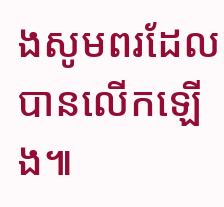ងសូមពរដែលបានលើកឡើង៕